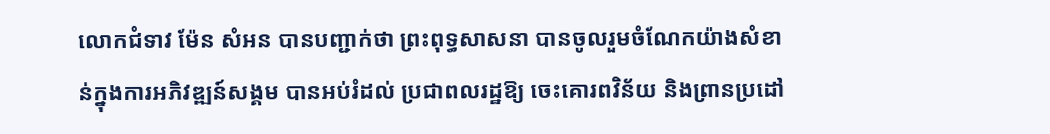លោកជំទាវ ម៉ែន សំអន បានបញ្ជាក់ថា ព្រះពុទ្ធសាសនា បានចូលរួមចំណែកយ៉ាងសំខាន់ក្នុងការអភិវឌ្ឍន៍សង្គម បានអប់រំដល់ ប្រជាពលរដ្ឋឱ្យ ចេះគោរពវិន័យ និងព្រានប្រដៅ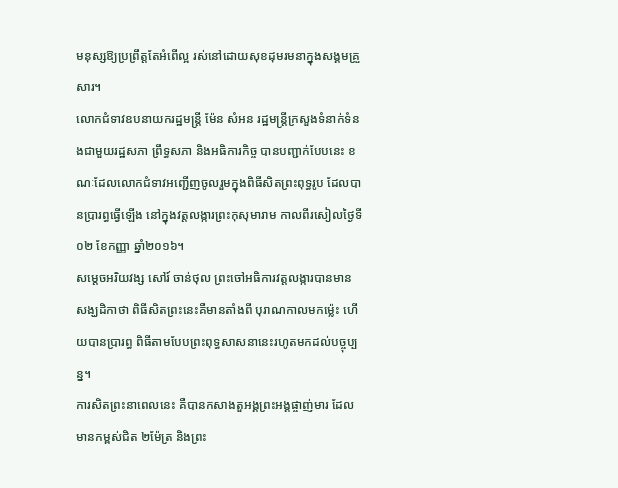មនុស្សឱ្យប្រព្រឹត្ដតែអំពើល្អ រស់នៅដោយសុខដុមរមនាក្នុងសង្គមគ្រួសារ។
លោកជំទាវឧបនាយករដ្ឋមន្ត្រី ម៉ែន សំអន រដ្ឋមន្ត្រីក្រសួងទំនាក់ទំនងជាមួយរដ្ឋសភា ព្រឹទ្ធសភា និងអធិការកិច្ច បានបញ្ជាក់បែបនេះ ខណៈដែលលោកជំទាវអញ្ជើញចូលរួមក្នុងពិធីសិតព្រះពុទ្ធរូប ដែលបានប្រារព្ធធ្វើឡើង នៅក្នុងវត្តលង្ការព្រះកុសុមារាម កាលពីរសៀលថ្ងៃទី០២ ខែកញ្ញា ឆ្នាំ២០១៦។
សម្តេចអរិយវង្ស សៅរ៍ ចាន់ថុល ព្រះចៅអធិការវត្តលង្ការបានមានសង្ឃដិកាថា ពិធីសិតព្រះនេះគឺមានតាំងពី បុរាណកាលមកម្ល៉េះ ហើយបានប្រារព្ធ ពិធីតាមបែបព្រះពុទ្ធសាសនានេះរហូតមកដល់បច្ចុប្បន្ន។
ការសិតព្រះនាពេលនេះ គឺបានកសាងតួអង្គព្រះអង្គផ្ចាញ់មារ ដែលមានកម្ពស់ជិត ២ម៉ែត្រ និងព្រះ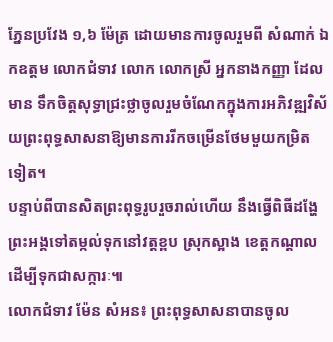ភ្នែនប្រវែង ១,៦ ម៉ែត្រ ដោយមានការចូលរួមពី សំណាក់ ឯកឧត្តម លោកជំទាវ លោក លោកស្រី អ្នកនាងកញ្ញា ដែលមាន ទឹកចិត្តសុទ្ធាជ្រះថ្លាចូលរួមចំណែកក្នុងការអភិវឌ្ឍវិស័យព្រះពុទ្ធសាសនាឱ្យមានការរីកចម្រើនថែមមួយកម្រិត ទៀត។
បន្ទាប់ពីបានសិតព្រះពុទ្ធរូបរួចរាល់ហើយ នឹងធ្វើពិធីដង្ហែព្រះអង្គទៅតម្កល់ទុកនៅវត្តខ្ពប ស្រុកស្អាង ខេត្តកណ្តាល ដើម្បីទុកជាសក្ការៈ៕
លោកជំទាវ ម៉ែន សំអន៖ ព្រះពុទ្ធសាសនាបានចូល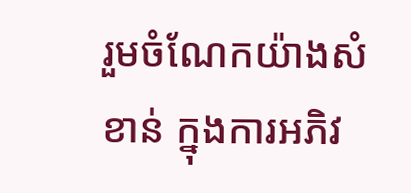រួមចំណែកយ៉ាងសំខាន់ ក្នុងការអភិវ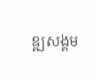ឌ្ឍសង្គម